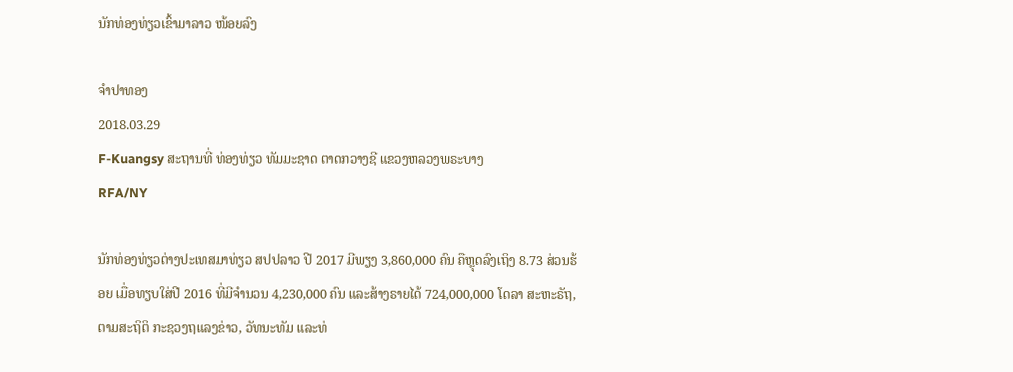ນັກທ່ອງທ່ຽວເຂົ້າມາລາວ ໜ້ອຍລົງ

ຈໍາປາທອງ
2018.03.29
F-Kuangsy ສະຖານທີ່ ທ່ອງທ່ຽວ ທັມມະຊາດ ຕາດກວາງຊີ ແຂວງຫລວງພຣະບາງ
RFA/NY

ນັກທ່ອງທ່ຽວຕ່າງປະເທສມາທ່ຽວ ສປປລາວ ປີ 2017 ມີພຽງ 3,860,000 ຄົນ ຄືຫຼຸດລົງເຖິງ 8.73 ສ່ວນຮ້ອຍ ເມື່ອທຽບໃສ່ປີ 2016 ທີ່ມີຈໍານວນ 4,230,000 ຄົນ ແລະສ້າງຣາຍໄດ້ 724,000,000 ໂດລາ ສະຫະຣັຖ, ຕາມສະຖິຕິ ກະຊວງຖແລງຂ່າວ, ວັທນະທັມ ແລະທ່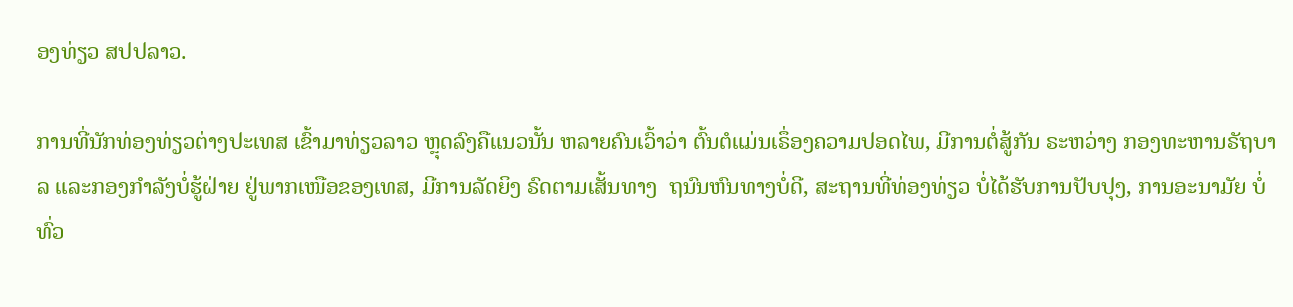ອງທ່ຽວ ສປປລາວ.

ການທີ່ນັກທ່ອງທ່ຽວຕ່າງປະເທສ ເຂົ້າມາທ່ຽວລາວ ຫຼຸດລົງຄືແນວນັ້ນ ຫລາຍຄົນເວົ້າວ່າ ຕົ້ນຕໍແມ່ນເຣຶ່ອງຄວາມປອດໄພ, ມີການຕໍ່ສູ້ກັນ ຣະຫວ່າງ ກອງທະຫານຣັຖບາລ ແລະກອງກໍາລັງບໍ່ຮູ້ຝ່າຍ ຢູ່ພາກເໜືອຂອງເທສ, ມີການລັດຍິງ ຣົດຕາມເສັ້ນທາງ  ຖນົນຫົນທາງບໍ່ດີ, ສະຖານທີ່ທ່ອງທ່ຽວ ບໍ່ໄດ້ຮັບການປັບປຸງ, ການອະນາມັຍ ບໍ່ທົ່ວ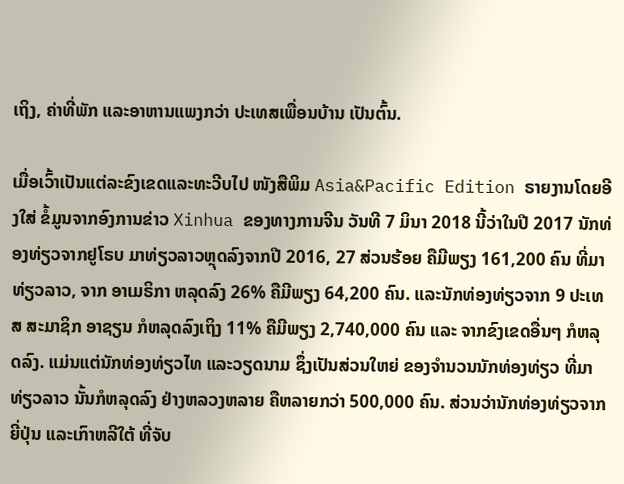ເຖິງ, ຄ່າທີ່ພັກ ແລະອາຫານແພງກວ່າ ປະເທສເພື່ອນບ້ານ ເປັນຕົ້ນ.

ເມື່ອເວົ້າເປັນແຕ່ລະຂົງເຂດແລະທະວີບໄປ ໜັງສືພິມ Asia&Pacific Edition ຣາຍງານໂດຍອີງໃສ່ ຂໍ້ມູນຈາກອົງການຂ່າວ Xinhua ຂອງທາງການຈີນ ວັນທີ 7 ມິນາ 2018 ນີ້ວ່າໃນປີ 2017 ນັກທ່ອງທ່ຽວຈາກຢູໂຣບ ມາທ່ຽວລາວຫຼຸດລົງຈາກປີ 2016, 27 ສ່ວນຮ້ອຍ ຄືມີພຽງ 161,200 ຄົນ ທີ່ມາທ່ຽວລາວ, ຈາກ ອາເມຣິກາ ຫລຸດລົງ 26% ຄືມີພຽງ 64,200 ຄົນ. ແລະນັກທ່ອງທ່ຽວຈາກ 9 ປະເທສ ສະມາຊິກ ອາຊຽນ ກໍຫລຸດລົງເຖິງ 11% ຄືມີພຽງ 2,740,000 ຄົນ ແລະ ຈາກຂົງເຂດອື່ນໆ ກໍຫລຸດລົງ. ແມ່ນແຕ່ນັກທ່ອງທ່ຽວໄທ ແລະວຽດນາມ ຊຶ່ງເປັນສ່ວນໃຫຍ່ ຂອງຈໍານວນນັກທ່ອງທ່ຽວ ທີ່ມາທ່ຽວລາວ ນັ້ນກໍຫລຸດລົງ ຢ່າງຫລວງຫລາຍ ຄືຫລາຍກວ່າ 500,000 ຄົນ. ສ່ວນວ່ານັກທ່ອງທ່ຽວຈາກຍີ່ປຸ່ນ ແລະເກົາຫລີໃຕ້ ທີ່ຈັບ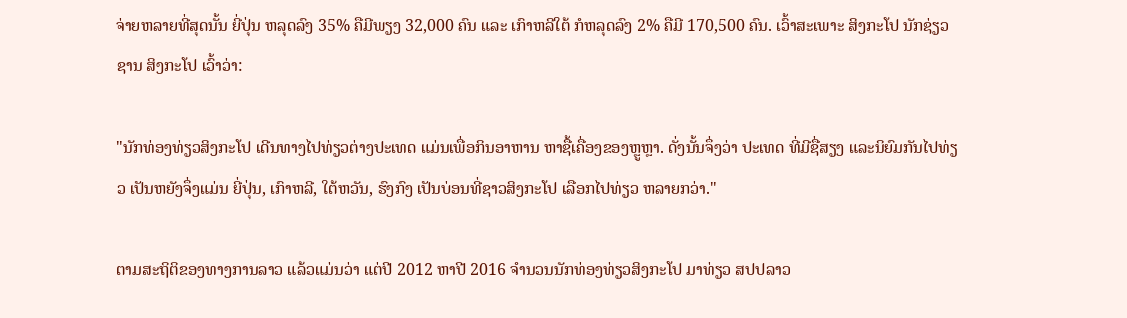ຈ່າຍຫລາຍທີ່ສຸດນັ້ນ ຍີ່ປຸ່ນ ຫລຸດລົງ 35% ຄືມີພຽງ 32,000 ຄົນ ແລະ ເກົາຫລີໃຕ້ ກໍຫລຸດລົງ 2% ຄືມີ 170,500 ຄົນ. ເວົ້າສະເພາະ ສິງກະໂປ ນັກຊ່ຽວຊານ ສິງກະໂປ ເວົ້າວ່າ:

"ນັກທ່ອງທ່ຽວສິງກະໂປ ເດີນທາງໄປທ່ຽວຕ່າງປະເທດ ແມ່ນເພື່ອກິນອາຫານ ຫາຊື້ເຄື່ອງຂອງຫຼູຫຼາ. ດັ່ງນັ້ນຈຶ່ງວ່າ ປະເທດ ທີ່ມີຊື່ສຽງ ແລະນິຍົມກັນໄປທ່ຽວ ເປັນຫຍັງຈຶ່ງແມ່ນ ຍີ່ປຸ່ນ, ເກົາຫລີ, ໃຕ້ຫວັນ, ຮົງກົງ ເປັນບ່ອນທີ່ຊາວສິງກະໂປ ເລືອກໄປທ່ຽວ ຫລາຍກວ່າ."

ຕາມສະຖິຕິຂອງທາງການລາວ ແລ້ວແມ່ນວ່າ ແຕ່ປີ 2012 ຫາປີ 2016 ຈໍານວນນັກທ່ອງທ່ຽວສິງກະໂປ ມາທ່ຽວ ສປປລາວ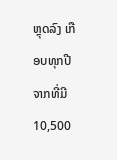ຫຼຸດລົງ ເກືອບທຸກປີ ຈາກທີ່ມີ 10,500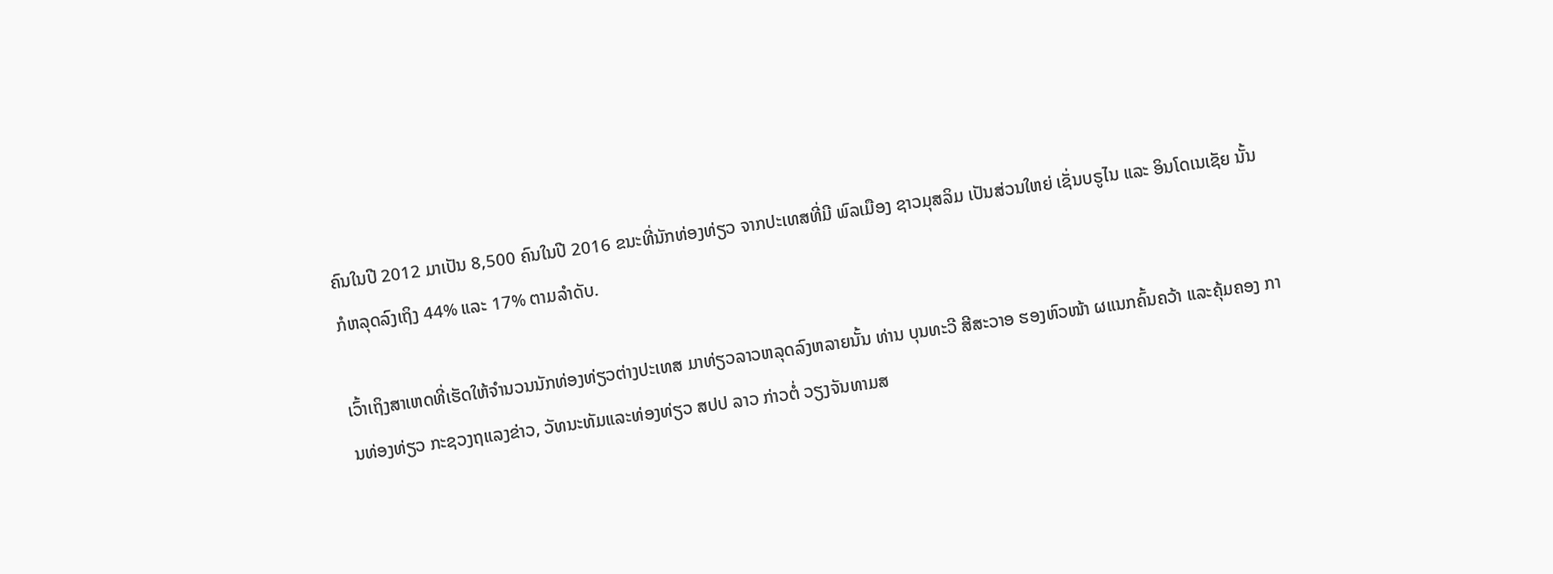ຄົນໃນປີ 2012 ມາເປັນ 8,500 ຄົນໃນປີ 2016 ຂນະທີ່ນັກທ່ອງທ່ຽວ ຈາກປະເທສທີ່ມີ ພົລເມືອງ ຊາວມຸສລິມ ເປັນສ່ວນໃຫຍ່ ເຊັ່ນບຣູໄນ ແລະ ອິນໂດເນເຊັຍ ນັ້ນກໍຫລຸດລົງເຖິງ 44% ແລະ 17% ຕາມລໍາດັບ.

ເວົ້າເຖິງສາເຫດທີ່ເຮັດໃຫ້ຈໍານວນນັກທ່ອງທ່ຽວຕ່າງປະເທສ ມາທ່ຽວລາວຫລຸດລົງຫລາຍນັ້ນ ທ່ານ ບຸນທະວີ ສີສະວາອ ຮອງຫົວໜ້າ ຜແນກຄົ້ນຄວ້າ ແລະຄຸ້ມຄອງ ການທ່ອງທ່ຽວ ກະຊວງຖແລງຂ່າວ, ວັທນະທັມແລະທ່ອງທ່ຽວ ສປປ ລາວ ກ່າວຕໍ່ ວຽງຈັນທາມສ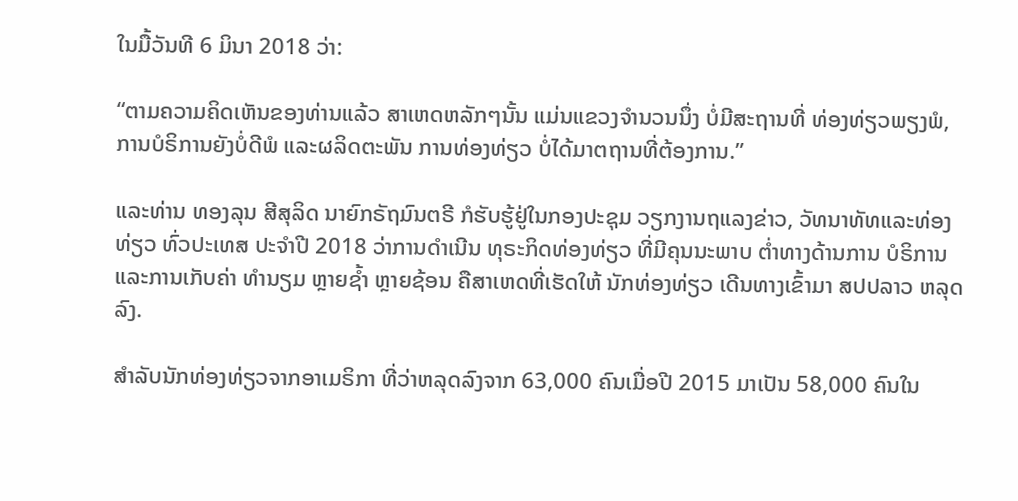ໃນມື້ວັນທີ 6 ມິນາ 2018 ວ່າ:

“ຕາມຄວາມຄິດເຫັນຂອງທ່ານແລ້ວ ສາເຫດຫລັກໆນັ້ນ ແມ່ນແຂວງຈໍານວນນຶ່ງ ບໍ່ມີສະຖານທີ່ ທ່ອງທ່ຽວພຽງພໍ, ການບໍຣິການຍັງບໍ່ດີພໍ ແລະຜລິດຕະພັນ ການທ່ອງທ່ຽວ ບໍ່ໄດ້ມາຕຖານທີ່ຕ້ອງການ.”

ແລະທ່ານ ທອງລຸນ ສີສຸລິດ ນາຍົກຣັຖມົນຕຣີ ກໍຮັບຮູ້ຢູ່ໃນກອງປະຊຸມ ວຽກງານຖແລງຂ່າວ, ວັທນາທັທແລະທ່ອງທ່ຽວ ທົ່ວປະເທສ ປະຈໍາປີ 2018 ວ່າການດໍາເນີນ ທຸຣະກິດທ່ອງທ່ຽວ ທີ່ມີຄຸນນະພາບ ຕໍ່າທາງດ້ານການ ບໍຣິການ ແລະການເກັບຄ່າ ທໍານຽມ ຫຼາຍຊໍ້າ ຫຼາຍຊ້ອນ ຄືສາເຫດທີ່ເຮັດໃຫ້ ນັກທ່ອງທ່ຽວ ເດີນທາງເຂົ້າມາ ສປປລາວ ຫລຸດລົງ.

ສໍາລັບນັກທ່ອງທ່ຽວຈາກອາເມຣິກາ ທີ່ວ່າຫລຸດລົງຈາກ 63,000 ຄົນເມື່ອປີ 2015 ມາເປັນ 58,000 ຄົນໃນ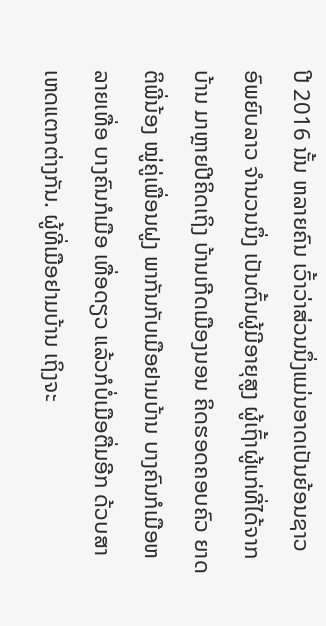ປີ 2016 ນັ້ນ ຫລາຍຄົນ ເວົ້າວ່າສ່ວນນຶ່ງແມ່ນອາດເປັນຍ້ອນຊາວອົພຍົບລາວ ຈໍານວນນຶ່ງ ເປັນຕົ້ນຜູ້ມີອາຍຸສູງ ຜູ້ເຖົ້າຜູ້ແກ່ທີ່ໄດ້ຈາກບ້ານ ມາຫຼາຍປີຄິດເຖິງ ບ້ານເກີດເມືອງນອນ ຄິດຮອດຄອບຄົວ ຍາດຕິພີ່ນ້ອງ ໝູ່ຄູ່ເພື່ອນຝູງ ພາກັນກັບເມືອຢາມບ້ານ ບາງຄົນກໍເມືອຫລາຍເທື່ອ ບາງຄົນກໍເມືອ ເທື່ອດຽວ ແລ້ວກໍບໍ່ເມືອຕື່ມອີກ ດ້ວບສາເຫດແຕກຕ່າງກັນ. ຜູ້ທີ່ເມືອຢາມບ້ານ ເຖິງຈະ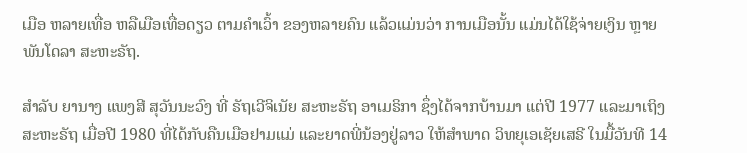ເມືອ ຫລາຍເທື່ອ ຫລືເມືອເທື່ອດຽວ ຕາມຄໍາເວົ້າ ຂອງຫລາຍຄົນ ແລ້ວແມ່ນວ່າ ການເມືອນັ້ນ ແມ່ນໄດ້ໃຊ້ຈ່າຍເງິນ ຫຼາຍພັນໂດລາ ສະຫະຣັຖ.

ສໍາລັບ ຍານາງ ແພງສີ ສຸວັນນະວົງ ທີ່ ຣັຖເວີຈິເນັຍ ສະຫະຣັຖ ອາເມຣິກາ ຊຶ່ງໄດ້ຈາກບ້ານມາ ແຕ່ປີ 1977 ແລະມາເຖິງ ສະຫະຣັຖ ເມື່ອປີ 1980 ທີ່ໄດ້ກັບຄືນເມືອຢາມແມ່ ແລະຍາດພີ່ນ້ອງຢູ່ລາວ ໃຫ້ສໍາພາດ ວິທຍຸເອເຊັຍເສຣີ ໃນມື້ວັນທີ 14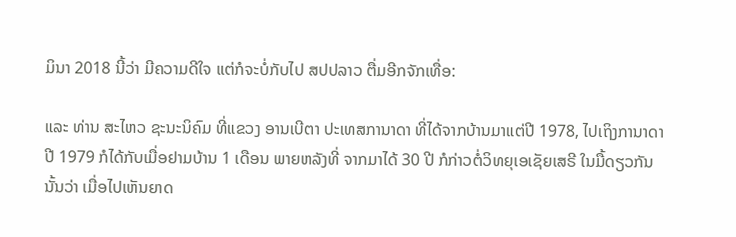ມິນາ 2018 ນີ້ວ່າ ມີຄວາມດີໃຈ ແຕ່ກໍຈະບໍ່ກັບໄປ ສປປລາວ ຕື່ມອີກຈັກເທື່ອ:

ແລະ ທ່ານ ສະໄຫວ ຊະນະນິຄົມ ທີ່ແຂວງ ອານເບີຕາ ປະເທສການາດາ ທີ່ໄດ້ຈາກບ້ານມາແຕ່ປີ 1978, ໄປເຖິງການາດາ ປີ 1979 ກໍໄດ້ກັບເມື່ອຢາມບ້ານ 1 ເດືອນ ພາຍຫລັງທີ່ ຈາກມາໄດ້ 30 ປີ ກໍກ່າວຕໍ່ວິທຍຸເອເຊັຍເສຣີ ໃນມື້ດຽວກັນ ນັ້ນວ່າ ເມື່ອໄປເຫັນຍາດ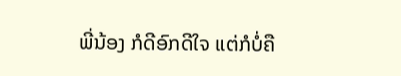ພີ່ນ້ອງ ກໍດີອົກດີໃຈ ແຕ່ກໍບໍ່ຄື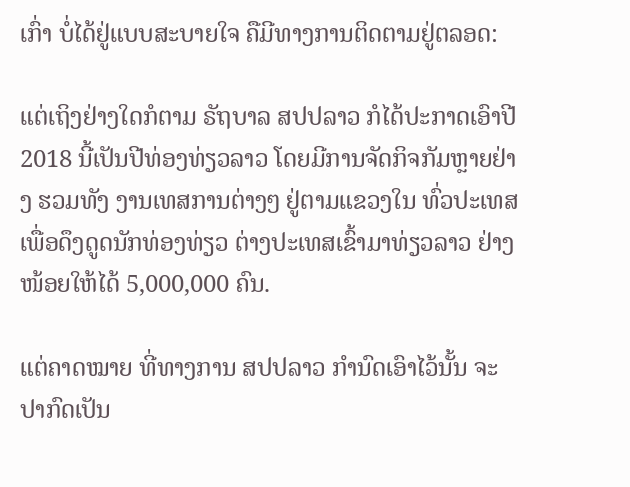ເກົ່າ ບໍ່ໄດ້ຢູ່ແບບສະບາຍໃຈ ຄືມີທາງການຕິດຕາມຢູ່ຕລອດ:

ແຕ່ເຖິງຢ່າງໃດກໍຕາມ ຣັຖບາລ ສປປລາວ ກໍໄດ້ປະກາດເອົາປີ 2018 ນີ້ເປັນປີທ່ອງທ່ຽວລາວ ໂດຍມີການຈັດກິຈກັມຫຼາຍຢ່າງ ຮວມທັງ ງານເທສການຕ່າງໆ ຢູ່ຕາມແຂວງໃນ ທົ່ວປະເທສ ເພື່ອດຶງດູດນັກທ່ອງທ່ຽວ ຕ່າງປະເທສເຂົ້າມາທ່ຽວລາວ ຢ່າງໜ້ອຍໃຫ້ໄດ້ 5,000,000 ຄົນ.

ແຕ່ຄາດໝາຍ ທີ່ທາງການ ສປປລາວ ກໍານົດເອົາໄວ້ນັ້ນ ຈະປາກົດເປັນ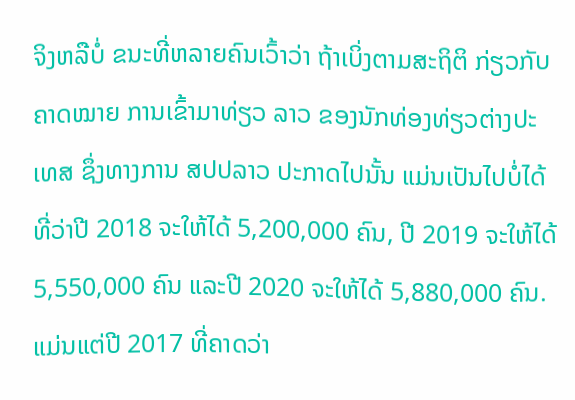ຈິງຫລືບໍ່ ຂນະທີ່ຫລາຍຄົນເວົ້າວ່າ ຖ້າເບິ່ງຕາມສະຖິຕິ ກ່ຽວກັບ ຄາດໝາຍ ການເຂົ້າມາທ່ຽວ ລາວ ຂອງນັກທ່ອງທ່ຽວຕ່າງປະເທສ ຊຶ່ງທາງການ ສປປລາວ ປະກາດໄປນັ້ນ ແມ່ນເປັນໄປບໍ່ໄດ້ ທີ່ວ່າປີ 2018 ຈະໃຫ້ໄດ້ 5,200,000 ຄົນ, ປີ 2019 ຈະໃຫ້ໄດ້ 5,550,000 ຄົນ ແລະປີ 2020 ຈະໃຫ້ໄດ້ 5,880,000 ຄົນ. ແມ່ນແຕ່ປີ 2017 ທີ່ຄາດວ່າ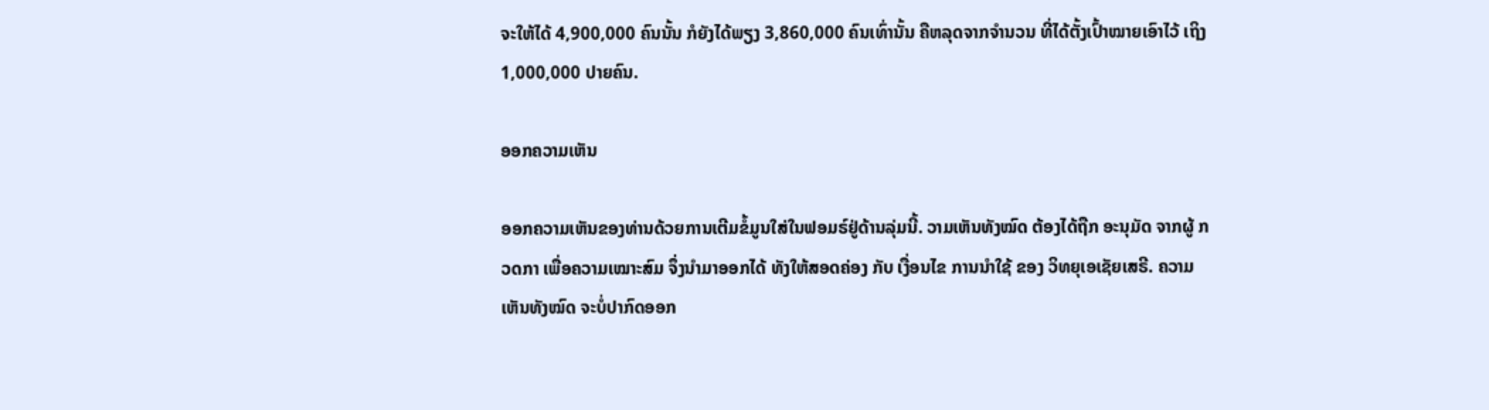ຈະໃຫ້ໄດ້ 4,900,000 ຄົນນັ້ນ ກໍຍັງໄດ້ພຽງ 3,860,000 ຄົນເທົ່ານັ້ນ ຄືຫລຸດຈາກຈໍານວນ ທີ່ໄດ້ຕັ້ງເປົ້າໝາຍເອົາໄວ້ ເຖິງ 1,000,000 ປາຍຄົນ.

ອອກຄວາມເຫັນ

ອອກຄວາມເຫັນຂອງທ່ານດ້ວຍການເຕີມຂໍ້ມູນໃສ່ໃນຟອມຣ໌ຢູ່ດ້ານລຸ່ມນີ້. ວາມເຫັນທັງໝົດ ຕ້ອງໄດ້ຖືກ ອະນຸມັດ ຈາກຜູ້ ກວດກາ ເພື່ອຄວາມເໝາະສົມ ຈຶ່ງນໍາມາອອກໄດ້ ທັງໃຫ້ສອດຄ່ອງ ກັບ ເງື່ອນໄຂ ການນຳໃຊ້ ຂອງ ວິທຍຸເອເຊັຍເສຣີ. ຄວາມເຫັນທັງໝົດ ຈະບໍ່ປາກົດອອກ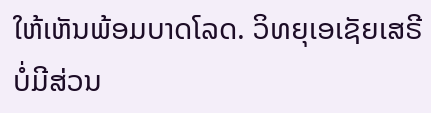ໃຫ້ເຫັນພ້ອມບາດໂລດ. ວິທຍຸເອເຊັຍເສຣີ ບໍ່ມີສ່ວນ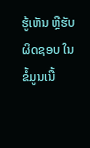ຮູ້ເຫັນ ຫຼືຮັບຜິດຊອບ ໃນຂໍ້ມູນເນື້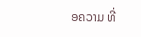ອຄວາມ ທີ່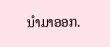ນໍາມາອອກ.